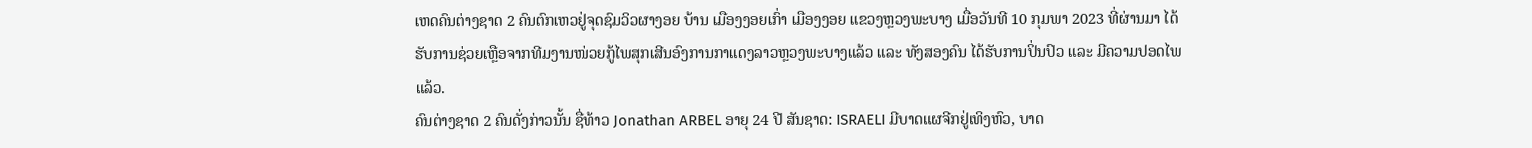ເຫດຄົນຕ່າງຊາດ 2 ຄົນຕົກເຫວຢູ່ຈຸດຊົມວິວຜາງອຍ ບ້ານ ເມືອງງອຍເກົ່າ ເມືອງງອຍ ແຂວງຫຼວງພະບາງ ເມື່ອວັນທີ 10 ກຸມພາ 2023 ທີ່ຜ່ານມາ ໄດ້ຮັບການຊ່ວຍເຫຼືອຈາກທີມງານໜ່ວຍກູ້ໄພສຸກເສີນອົງການກາແດງລາວຫຼວງພະບາງແລ້ວ ແລະ ທັງສອງຄົນ ໄດ້ຮັບການປິ່ນປົວ ແລະ ມີຄວາມປອດໄພແລ້ວ.
ຄົນຕ່າງຊາດ 2 ຄົນດັ່ງກ່າວນັ້ນ ຊື່ທ້າວ Jonathan ARBEL ອາຍຸ 24 ປີ ສັນຊາດ: ISRAELI ມີບາດແຜຈີກຢູ່ເທິງຫົວ, ບາດ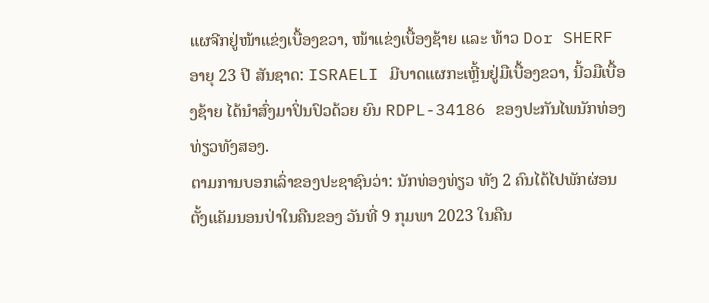ແຜຈີກຢູ່ໜ້າແຂ່ງເບື້ອງຂວາ, ໜ້າແຂ່ງເບື້ອງຊ້າຍ ແລະ ທ້າວ Dor SHERF ອາຍຸ 23 ປີ ສັນຊາດ: ISRAELI ມີບາດແຜກະເຫຼີ້ນຢູ່ມືເບື້ອງຂວາ, ນີ້ວມືເບື້ອງຊ້າຍ ໄດ້ນຳສົ່ງມາປິ່ນປົວດ້ວຍ ຍົນ RDPL-34186 ຂອງປະກັນໄພນັກທ່ອງທ່ຽວທັງສອງ.
ຕາມການບອກເລົ່າຂອງປະຊາຊົນວ່າ: ນັກທ່ອງທ່ຽວ ທັງ 2 ຄົນໄດ້ໄປພັກຜ່ອນຕັ້ງແຄັມນອນປ່າໃນຄືນຂອງ ວັນທີ່ 9 ກຸມພາ 2023 ໃນຄືນ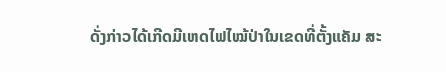ດັ່ງກ່າວໄດ້ເກີດມີເຫດໄຟໄໝ້ປ່າໃນເຂດທີ່ຕັ້ງແຄັມ ສະ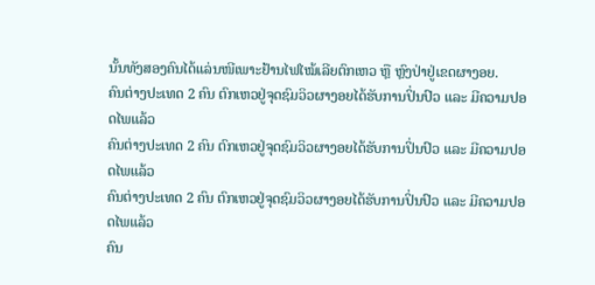ນັ້ນທັງສອງຄົນໄດ້ແລ່ນໜີເພາະຢ້ານໄຟໄໝ້ເລີຍຕົກເຫວ ຫຼື ຫຼົງປ່າຢູ່ເຂດຜາງອຍ.
ຄົນຕ່າງປະເທດ 2 ຄົນ ຕົກເຫວຢູ່ຈຸດຊົມວິວຜາງອຍໄດ້ຮັບການປິ່ນປົວ ແລະ ມີຄວາມປອດໄພແລ້ວ
ຄົນຕ່າງປະເທດ 2 ຄົນ ຕົກເຫວຢູ່ຈຸດຊົມວິວຜາງອຍໄດ້ຮັບການປິ່ນປົວ ແລະ ມີຄວາມປອດໄພແລ້ວ
ຄົນຕ່າງປະເທດ 2 ຄົນ ຕົກເຫວຢູ່ຈຸດຊົມວິວຜາງອຍໄດ້ຮັບການປິ່ນປົວ ແລະ ມີຄວາມປອດໄພແລ້ວ
ຄົນ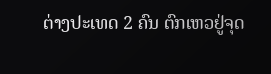ຕ່າງປະເທດ 2 ຄົນ ຕົກເຫວຢູ່ຈຸດ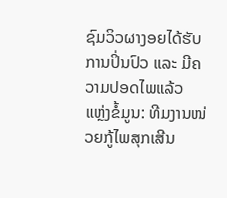ຊົມວິວຜາງອຍໄດ້ຮັບການປິ່ນປົວ ແລະ ມີຄວາມປອດໄພແລ້ວ
ແຫຼ່ງຂໍ້ມູນ: ທີມງານໜ່ວຍກູ້ໄພສຸກເສີນ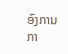ອົງການກາ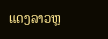ແດງລາວຫຼ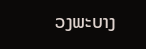ວງພະບາງ